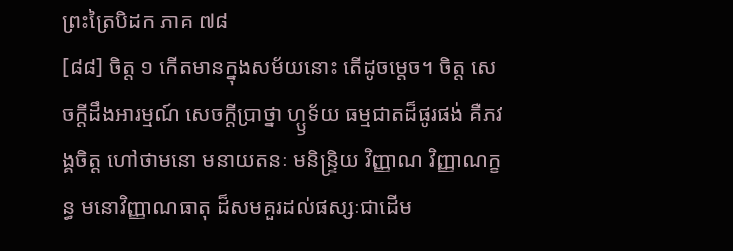ព្រះត្រៃបិដក ភាគ ៧៨
[៨៨] ចិត្ត ១ កើតមានក្នុងសម័យនោះ តើដូចម្តេច។ ចិត្ត សេចក្តីដឹងអារម្មណ៍ សេចក្តីប្រាថ្នា ហ្ឫទ័យ ធម្មជាតដ៏ផូរផង់ គឺភវង្គចិត្ត ហៅថាមនោ មនាយតនៈ មនិន្ទ្រិយ វិញ្ញាណ វិញ្ញាណក្ខន្ធ មនោវិញ្ញាណធាតុ ដ៏សមគួរដល់ផស្សៈជាដើម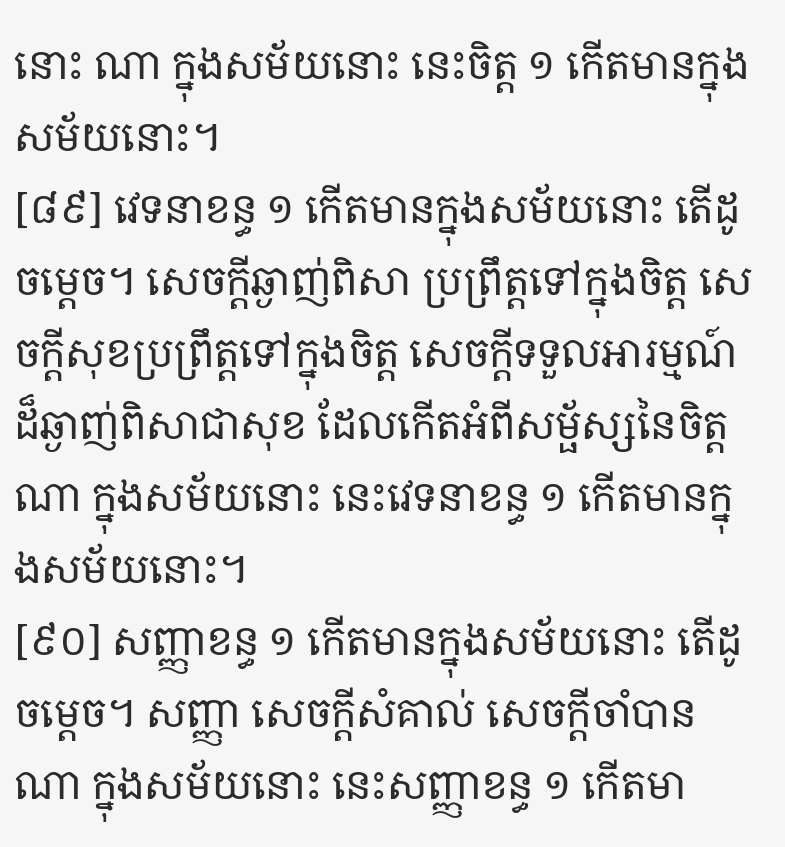នោះ ណា ក្នុងសម័យនោះ នេះចិត្ត ១ កើតមានក្នុងសម័យនោះ។
[៨៩] វេទនាខន្ធ ១ កើតមានក្នុងសម័យនោះ តើដូចម្តេច។ សេចក្តីឆ្ងាញ់ពិសា ប្រព្រឹត្តទៅក្នុងចិត្ត សេចក្តីសុខប្រព្រឹត្តទៅក្នុងចិត្ត សេចក្តីទទួលអារម្មណ៍ដ៏ឆ្ងាញ់ពិសាជាសុខ ដែលកើតអំពីសម្ផ័ស្សនៃចិត្ត ណា ក្នុងសម័យនោះ នេះវេទនាខន្ធ ១ កើតមានក្នុងសម័យនោះ។
[៩០] សញ្ញាខន្ធ ១ កើតមានក្នុងសម័យនោះ តើដូចម្តេច។ សញ្ញា សេចក្តីសំគាល់ សេចក្តីចាំបាន ណា ក្នុងសម័យនោះ នេះសញ្ញាខន្ធ ១ កើតមា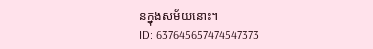នក្នុងសម័យនោះ។
ID: 637645657474547373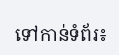ទៅកាន់ទំព័រ៖